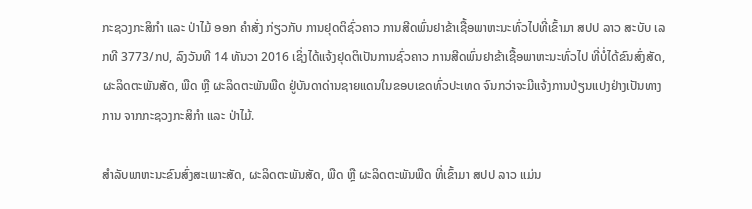ກະຊວງກະສິກຳ ແລະ ປ່າໄມ້ ອອກ ຄຳສັ່ງ ກ່ຽວກັບ ການຢຸດຕິຊົ່ວຄາວ ການສີດພົ່ນຢາຂ້າເຊື້ອພາຫະນະທົ່ວໄປທີ່ເຂົ້າມາ ສປປ ລາວ ສະບັບ ເລກທີ 3773/ກປ, ລົງວັນທີ 14 ທັນວາ 2016 ເຊິ່ງໄດ້ແຈ້ງຢຸດຕິເປັນການຊົ່ວຄາວ ການສີດພົ່ນຢາຂ້າເຊື້ອພາຫະນະທົ່ວໄປ ທີ່ບໍ່ໄດ້ຂົນສົ່ງສັດ, ຜະລິດຕະພັນສັດ, ພືດ ຫຼື ຜະລິດຕະພັນພືດ ຢູ່ບັນດາດ່ານຊາຍແດນໃນຂອບເຂດທົ່ວປະເທດ ຈົນກວ່າຈະມີແຈ້ງການປ່ຽນແປງຢ່າງເປັນທາງການ ຈາກກະຊວງກະສິກຳ ແລະ ປ່າໄມ້.

ສຳລັບພາຫະນະຂົນສົ່ງສະເພາະສັດ, ຜະລິດຕະພັນສັດ, ພືດ ຫຼື ຜະລິດຕະພັນພືດ ທີ່ເຂົ້າມາ ສປປ ລາວ ແມ່ນ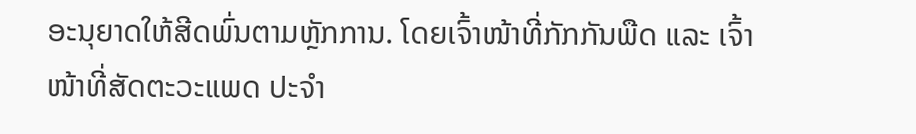ອະນຸຍາດໃຫ້ສີດພົ່ນຕາມຫຼັກການ. ໂດຍເຈົ້າໜ້າທີ່ກັກກັນພືດ ແລະ ເຈົ້າໜ້າທີ່ສັດຕະວະແພດ ປະຈຳ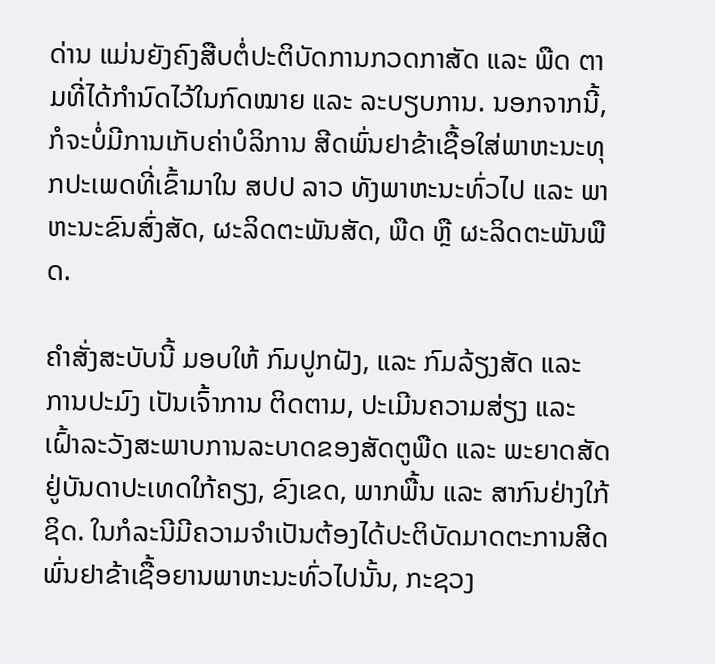ດ່ານ ແມ່ນຍັງຄົງສືບຕໍ່ປະຕິບັດການກວດກາສັດ ແລະ ພືດ ຕາມທີ່ໄດ້ກຳນົດໄວ້ໃນກົດໝາຍ ແລະ ລະບຽບການ. ນອກຈາກນີ້, ກໍຈະບໍ່ມີການເກັບຄ່າບໍລິການ ສີດພົ່ນຢາຂ້າເຊື້ອໃສ່ພາຫະນະທຸກປະເພດທີ່ເຂົ້າມາໃນ ສປປ ລາວ ທັງພາຫະນະທົ່ວໄປ ແລະ ພາຫະນະຂົນສົ່ງສັດ, ຜະລິດຕະພັນສັດ, ພືດ ຫຼື ຜະລິດຕະພັນພືດ.

ຄຳສັ່ງສະບັບນີ້ ມອບໃຫ້ ກົມປູກຝັງ, ແລະ ກົມລ້ຽງສັດ ແລະ ການປະມົງ ເປັນເຈົ້າການ ຕິດຕາມ, ປະເມີນຄວາມສ່ຽງ ແລະ ເຝົ້າລະວັງສະພາບການລະບາດຂອງສັດຕູພືດ ແລະ ພະຍາດສັດ ຢູ່ບັນດາປະເທດໃກ້ຄຽງ, ຂົງເຂດ, ພາກພື້ນ ແລະ ສາກົນຢ່າງໃກ້ຊິດ. ໃນກໍລະນີມີຄວາມຈຳເປັນຕ້ອງໄດ້ປະຕິບັດມາດຕະການສີດພົ່ນຢາຂ້າເຊື້ອຍານພາຫະນະທົ່ວໄປນັ້ນ, ກະຊວງ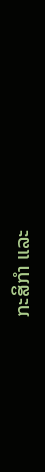ກະສິກຳ ແລະ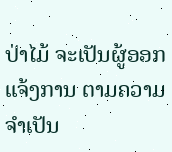ປ່າໄມ້ ຈະເປັນຜູ້ອອກແຈ້ງການ ຕາມຄວາມຈຳເປັນ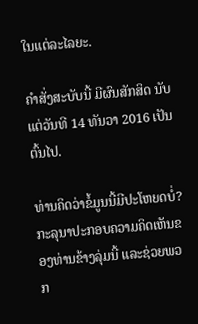ໃນແຕ່ລະໄລຍະ.

ຄຳສັ່ງສະບັບນີ້ ມີຜົນສັກສິດ ນັບແຕ່ວັນທີ 14 ທັນວາ 2016 ເປັນຕົ້ນໄປ.

ທ່ານຄິດວ່າຂໍ້ມູນນີ້ມີປະໂຫຍດບໍ່?
ກະລຸນາປະກອບຄວາມຄິດເຫັນຂອງທ່ານຂ້າງລຸ່ມນີ້ ແລະຊ່ວຍພວກ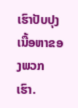ເຮົາປັບປຸງເນື້ອຫາຂອງພວກເຮົາ.